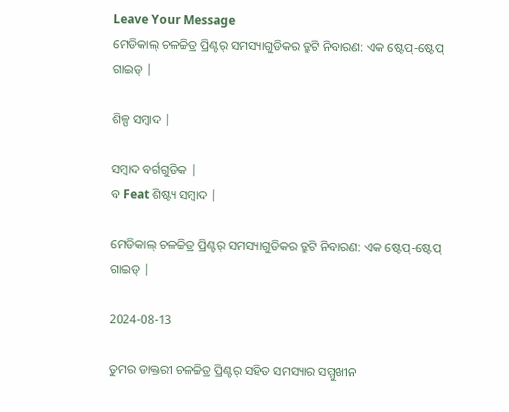Leave Your Message
ମେଡିକାଲ୍ ଚଳଚ୍ଚିତ୍ର ପ୍ରିଣ୍ଟର୍ ସମସ୍ୟାଗୁଡିକର ତ୍ରୁଟି ନିବାରଣ: ଏକ ଷ୍ଟେପ୍-ଷ୍ଟେପ୍ ଗାଇଡ୍ |

ଶିଳ୍ପ ସମ୍ବାଦ |

ସମ୍ବାଦ ବର୍ଗଗୁଡିକ |
ବ Feat ଶିଷ୍ଟ୍ୟ ସମ୍ବାଦ |

ମେଡିକାଲ୍ ଚଳଚ୍ଚିତ୍ର ପ୍ରିଣ୍ଟର୍ ସମସ୍ୟାଗୁଡିକର ତ୍ରୁଟି ନିବାରଣ: ଏକ ଷ୍ଟେପ୍-ଷ୍ଟେପ୍ ଗାଇଡ୍ |

2024-08-13

ତୁମର ଡାକ୍ତରୀ ଚଳଚ୍ଚିତ୍ର ପ୍ରିଣ୍ଟର୍ ସହିତ ସମସ୍ୟାର ସମ୍ମୁଖୀନ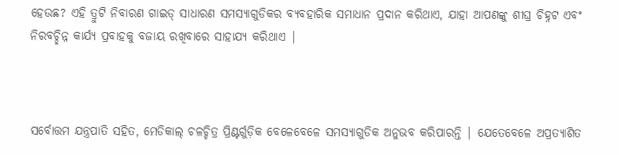ହେଉଛ? ଏହି ତ୍ରୁଟି ନିବାରଣ ଗାଇଡ୍ ସାଧାରଣ ସମସ୍ୟାଗୁଡିକର ବ୍ୟବହାରିକ ସମାଧାନ ପ୍ରଦାନ କରିଥାଏ, ଯାହା ଆପଣଙ୍କୁ ଶୀଘ୍ର ଚିହ୍ନଟ ଏବଂ ନିରବଚ୍ଛିନ୍ନ କାର୍ଯ୍ୟ ପ୍ରବାହକୁ ବଜାୟ ରଖିବାରେ ସାହାଯ୍ୟ କରିଥାଏ |



ସର୍ବୋତ୍ତମ ଯନ୍ତ୍ରପାତି ସହିତ, ମେଡିକାଲ୍ ଚଳଚ୍ଚିତ୍ର ପ୍ରିଣ୍ଟର୍ଗୁଡ଼ିକ ବେଳେବେଳେ ସମସ୍ୟାଗୁଡିକ ଅନୁଭବ କରିପାରନ୍ତି | ଯେତେବେଳେ ଅପ୍ରତ୍ୟାଶିତ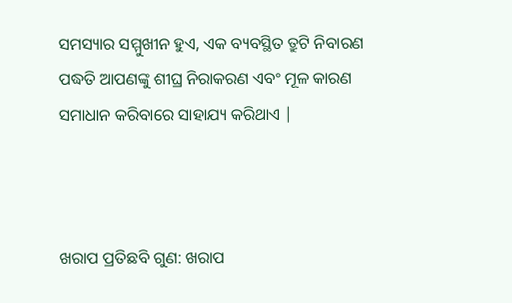ସମସ୍ୟାର ସମ୍ମୁଖୀନ ହୁଏ, ଏକ ବ୍ୟବସ୍ଥିତ ତ୍ରୁଟି ନିବାରଣ ପଦ୍ଧତି ଆପଣଙ୍କୁ ଶୀଘ୍ର ନିରାକରଣ ଏବଂ ମୂଳ କାରଣ ସମାଧାନ କରିବାରେ ସାହାଯ୍ୟ କରିଥାଏ |



ଖରାପ ପ୍ରତିଛବି ଗୁଣ: ଖରାପ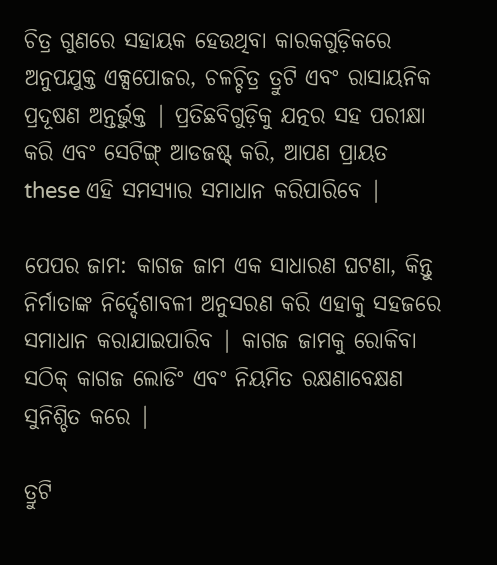ଚିତ୍ର ଗୁଣରେ ସହାୟକ ହେଉଥିବା କାରକଗୁଡ଼ିକରେ ଅନୁପଯୁକ୍ତ ଏକ୍ସପୋଜର, ଚଳଚ୍ଚିତ୍ର ତ୍ରୁଟି ଏବଂ ରାସାୟନିକ ପ୍ରଦୂଷଣ ଅନ୍ତର୍ଭୁକ୍ତ | ପ୍ରତିଛବିଗୁଡ଼ିକୁ ଯତ୍ନର ସହ ପରୀକ୍ଷା କରି ଏବଂ ସେଟିଙ୍ଗ୍ ଆଡଜଷ୍ଟ୍ କରି, ଆପଣ ପ୍ରାୟତ these ଏହି ସମସ୍ୟାର ସମାଧାନ କରିପାରିବେ |

ପେପର ଜାମ: କାଗଜ ଜାମ ଏକ ସାଧାରଣ ଘଟଣା, କିନ୍ତୁ ନିର୍ମାତାଙ୍କ ନିର୍ଦ୍ଦେଶାବଳୀ ଅନୁସରଣ କରି ଏହାକୁ ସହଜରେ ସମାଧାନ କରାଯାଇପାରିବ | କାଗଜ ଜାମକୁ ରୋକିବା ସଠିକ୍ କାଗଜ ଲୋଡିଂ ଏବଂ ନିୟମିତ ରକ୍ଷଣାବେକ୍ଷଣ ସୁନିଶ୍ଚିତ କରେ |

ତ୍ରୁଟି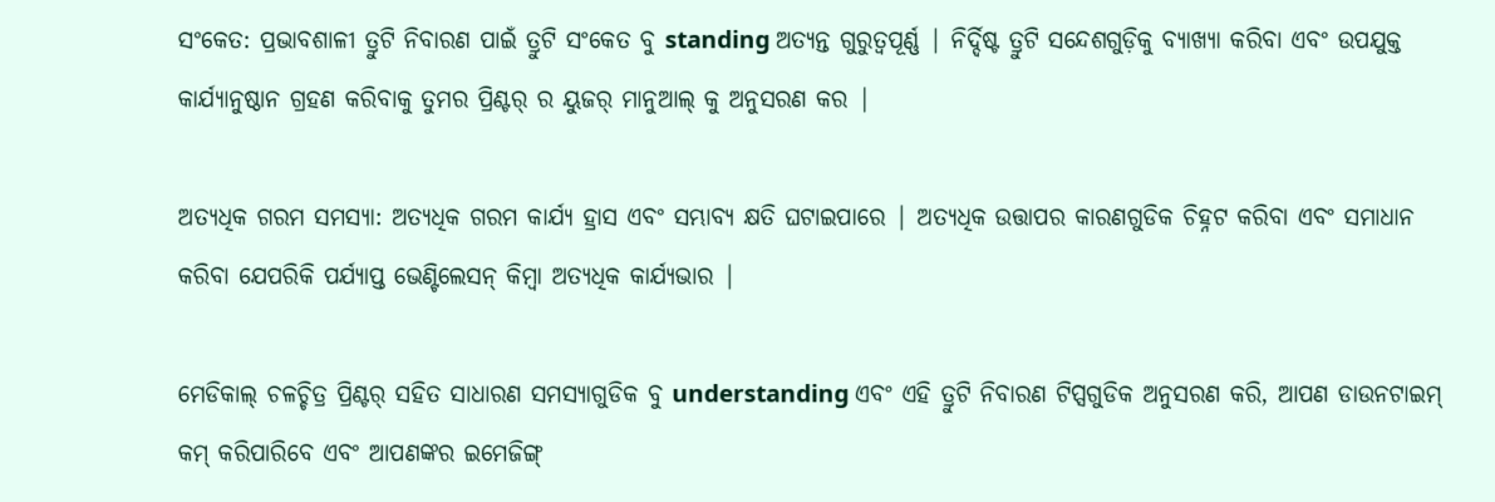ସଂକେତ: ପ୍ରଭାବଶାଳୀ ତ୍ରୁଟି ନିବାରଣ ପାଇଁ ତ୍ରୁଟି ସଂକେତ ବୁ standing ଅତ୍ୟନ୍ତ ଗୁରୁତ୍ୱପୂର୍ଣ୍ଣ | ନିର୍ଦ୍ଦିଷ୍ଟ ତ୍ରୁଟି ସନ୍ଦେଶଗୁଡ଼ିକୁ ବ୍ୟାଖ୍ୟା କରିବା ଏବଂ ଉପଯୁକ୍ତ କାର୍ଯ୍ୟାନୁଷ୍ଠାନ ଗ୍ରହଣ କରିବାକୁ ତୁମର ପ୍ରିଣ୍ଟର୍ ର ୟୁଜର୍ ମାନୁଆଲ୍ କୁ ଅନୁସରଣ କର |

ଅତ୍ୟଧିକ ଗରମ ସମସ୍ୟା: ଅତ୍ୟଧିକ ଗରମ କାର୍ଯ୍ୟ ହ୍ରାସ ଏବଂ ସମ୍ଭାବ୍ୟ କ୍ଷତି ଘଟାଇପାରେ | ଅତ୍ୟଧିକ ଉତ୍ତାପର କାରଣଗୁଡିକ ଚିହ୍ନଟ କରିବା ଏବଂ ସମାଧାନ କରିବା ଯେପରିକି ପର୍ଯ୍ୟାପ୍ତ ଭେଣ୍ଟିଲେସନ୍ କିମ୍ବା ଅତ୍ୟଧିକ କାର୍ଯ୍ୟଭାର |

ମେଡିକାଲ୍ ଚଳଚ୍ଚିତ୍ର ପ୍ରିଣ୍ଟର୍ ସହିତ ସାଧାରଣ ସମସ୍ୟାଗୁଡିକ ବୁ understanding ଏବଂ ଏହି ତ୍ରୁଟି ନିବାରଣ ଟିପ୍ସଗୁଡିକ ଅନୁସରଣ କରି, ଆପଣ ଡାଉନଟାଇମ୍ କମ୍ କରିପାରିବେ ଏବଂ ଆପଣଙ୍କର ଇମେଜିଙ୍ଗ୍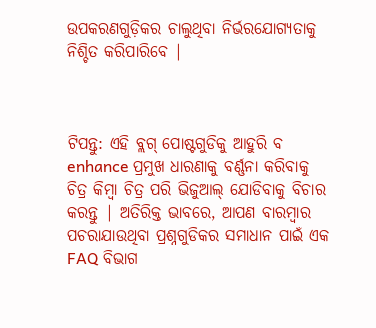ଉପକରଣଗୁଡ଼ିକର ଚାଲୁଥିବା ନିର୍ଭରଯୋଗ୍ୟତାକୁ ନିଶ୍ଚିତ କରିପାରିବେ |



ଟିପନ୍ତୁ: ଏହି ବ୍ଲଗ୍ ପୋଷ୍ଟଗୁଡିକୁ ଆହୁରି ବ enhance ପ୍ରମୁଖ ଧାରଣାକୁ ବର୍ଣ୍ଣନା କରିବାକୁ ଚିତ୍ର କିମ୍ବା ଚିତ୍ର ପରି ଭିଜୁଆଲ୍ ଯୋଡିବାକୁ ବିଚାର କରନ୍ତୁ | ଅତିରିକ୍ତ ଭାବରେ, ଆପଣ ବାରମ୍ବାର ପଚରାଯାଉଥିବା ପ୍ରଶ୍ନଗୁଡିକର ସମାଧାନ ପାଇଁ ଏକ FAQ ବିଭାଗ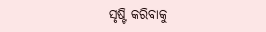ସୃଷ୍ଟି କରିବାକୁ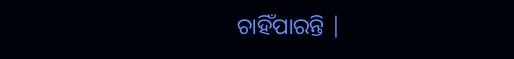ଚାହିଁପାରନ୍ତି |